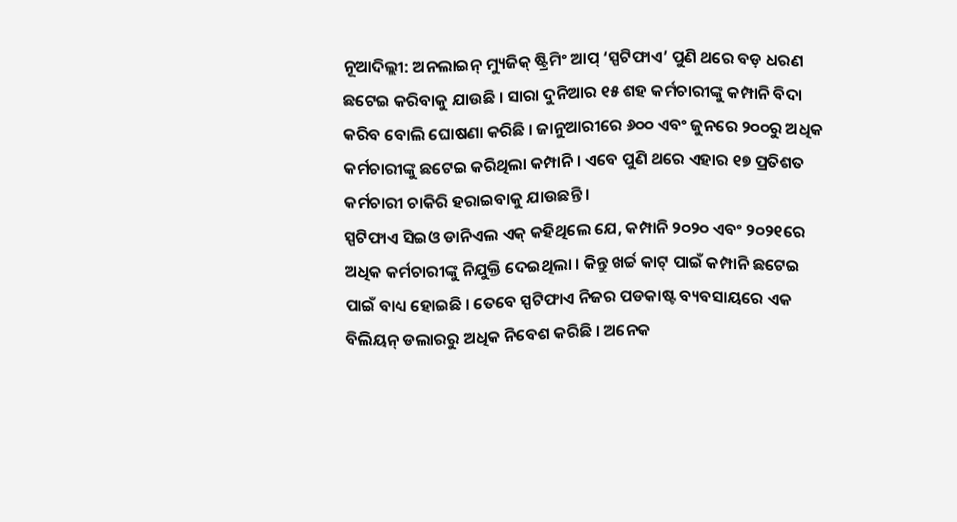ନୂଆଦିଲ୍ଲୀ: ଅନଲାଇନ୍ ମ୍ୟୁଜିକ୍ ଷ୍ଟ୍ରିମିଂ ଆପ୍ ‘ସ୍ପଟିଫାଏ’ ପୁଣି ଥରେ ବଡ଼ ଧରଣ ଛଟେଇ କରିବାକୁ ଯାଉଛି । ସାରା ଦୁନିଆର ୧୫ ଶହ କର୍ମଚାରୀଙ୍କୁ କମ୍ପାନି ବିଦା କରିବ ବୋଲି ଘୋଷଣା କରିଛି । ଜାନୁଆରୀରେ ୬୦୦ ଏବଂ ଜୁନରେ ୨୦୦ରୁ ଅଧିକ କର୍ମଚାରୀଙ୍କୁ ଛଟେଇ କରିଥିଲା କମ୍ପାନି । ଏବେ ପୁଣି ଥରେ ଏହାର ୧୭ ପ୍ରତିଶତ କର୍ମଚାରୀ ଚାକିରି ହରାଇବାକୁ ଯାଉଛନ୍ତି ।
ସ୍ପଟିଫାଏ ସିଇଓ ଡାନିଏଲ ଏକ୍ କହିଥିଲେ ଯେ, କମ୍ପାନି ୨୦୨୦ ଏବଂ ୨୦୨୧ରେ ଅଧିକ କର୍ମଚାରୀଙ୍କୁ ନିଯୁକ୍ତି ଦେଇଥିଲା । କିନ୍ତୁ ଖର୍ଚ୍ଚ କାଟ୍ ପାଇଁ କମ୍ପାନି ଛଟେଇ ପାଇଁ ବାଧ୍ୟ ହୋଇଛି । ତେବେ ସ୍ପଟିଫାଏ ନିଜର ପଡକାଷ୍ଟ ବ୍ୟବସାୟରେ ଏକ ବିଲିୟନ୍ ଡଲାରରୁ ଅଧିକ ନିବେଶ କରିଛି । ଅନେକ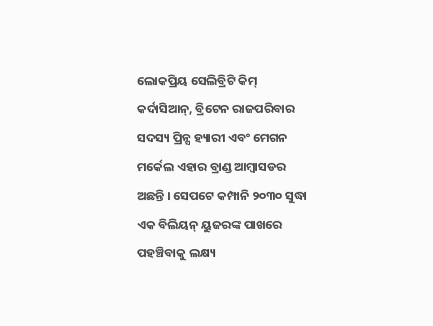ଲୋକପ୍ରିୟ ସେଲିବ୍ରିଟି କିମ୍ କର୍ଦାସିଆନ୍, ବ୍ରିଟେନ ରାଜପରିବାର ସଦସ୍ୟ ପ୍ରିନ୍ସ ହ୍ୟାରୀ ଏବଂ ମେଗନ ମର୍କେଲ ଏହାର ବ୍ରାଣ୍ଡ ଆମ୍ବାସଡର ଅଛନ୍ତି । ସେପଟେ କମ୍ପାନି ୨୦୩୦ ସୁଦ୍ଧା ଏକ ବିଲିୟନ୍ ୟୁଜରଙ୍କ ପାଖରେ ପହଞ୍ଚିବାକୁ ଲକ୍ଷ୍ୟ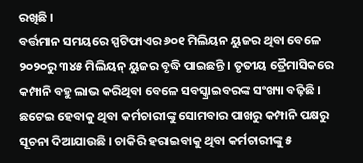ରଖିଛି ।
ବର୍ତ୍ତମାନ ସମୟରେ ସ୍ପଟିଫାଏର ୬୦୧ ମିଲିୟନ ୟୁଜର ଥିବା ବେଳେ ୨୦୨୦ରୁ ୩୪୫ ମିଲିୟନ୍ ୟୁଜର ବୃଦ୍ଧି ପାଇଛନ୍ତି । ତୃତୀୟ ତ୍ରୈମାସିକରେ କମ୍ପାନି ବହୁ ଲାଭ କରିଥିବା ବେଳେ ସବସ୍କ୍ରାଇବରଙ୍କ ସଂଖ୍ୟା ବଢ଼ିଛି । ଛଟେଇ ହେବାକୁ ଥିବା କର୍ମଚାରୀଙ୍କୁ ସୋମବାର ପାଖରୁ କମ୍ପାନି ପକ୍ଷରୁ ସୂଚନା ଦିଆଯାଉଛି । ଚାକିରି ହରାଇବାକୁ ଥିବା କର୍ମଚାରୀଙ୍କୁ ୫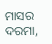ମାସର ଦରମା,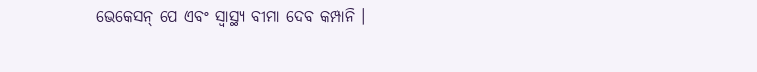ଭେକେସନ୍ ପେ ଏବଂ ସ୍ବାସ୍ଥ୍ୟ ବୀମା ଦେବ କମ୍ପାନି ।